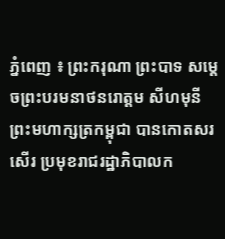ភ្នំពេញ ៖ ព្រះករុណា ព្រះបាទ សម្តេចព្រះបរមនាថនរោត្តម សីហមុនី ព្រះមហាក្សត្រកម្ពុជា បានកោតសរសើរ ប្រមុខរាជរដ្ឋាភិបាលក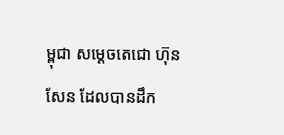ម្ពុជា សម្ដេចតេជោ ហ៊ុន សែន ដែលបានដឹក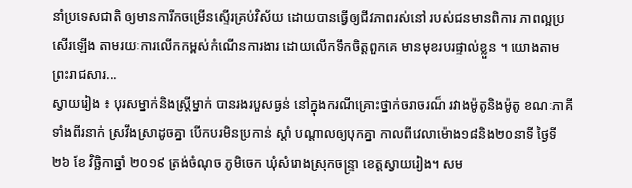នាំប្រទេសជាតិ ឲ្យមានការីកចម្រើនស្ទើរគ្រប់វិស័យ ដោយបានធ្វើឲ្យជីវភាពរស់នៅ របស់ជនមានពិការ ភាពល្អប្រសើរឡើង តាមរយៈការលើកកម្ពស់កំណើនការងារ ដោយលើកទឹកចិត្តពួកគេ មានមុខរបរផ្ទាល់ខ្លួន ។ យោងតាមព្រះរាជសារ...
ស្វាយរៀង ៖ បុរសម្នាក់និងស្ត្រីម្នាក់ បានរងរបួសធ្ងន់ នៅក្នុងករណីគ្រោះថ្នាក់ចរាចរណ៏ រវាងម៉ូតូនិងម៉ូតូ ខណៈភាគីទាំងពីរនាក់ ស្រវឹងស្រាដូចគ្នា បើកបរមិនប្រកាន់ ស្តាំ បណ្តាលឲ្យបុកគ្នា កាលពីវេលាម៉ោង១៨និង២០នាទី ថ្ងៃទី២៦ ខែ វិច្ឆិកាឆ្នាំ ២០១៩ ត្រង់ចំណុច ភូមិចេក ឃុំសំរោងស្រុកចន្រ្ទា ខេត្តស្វាយរៀង។ សម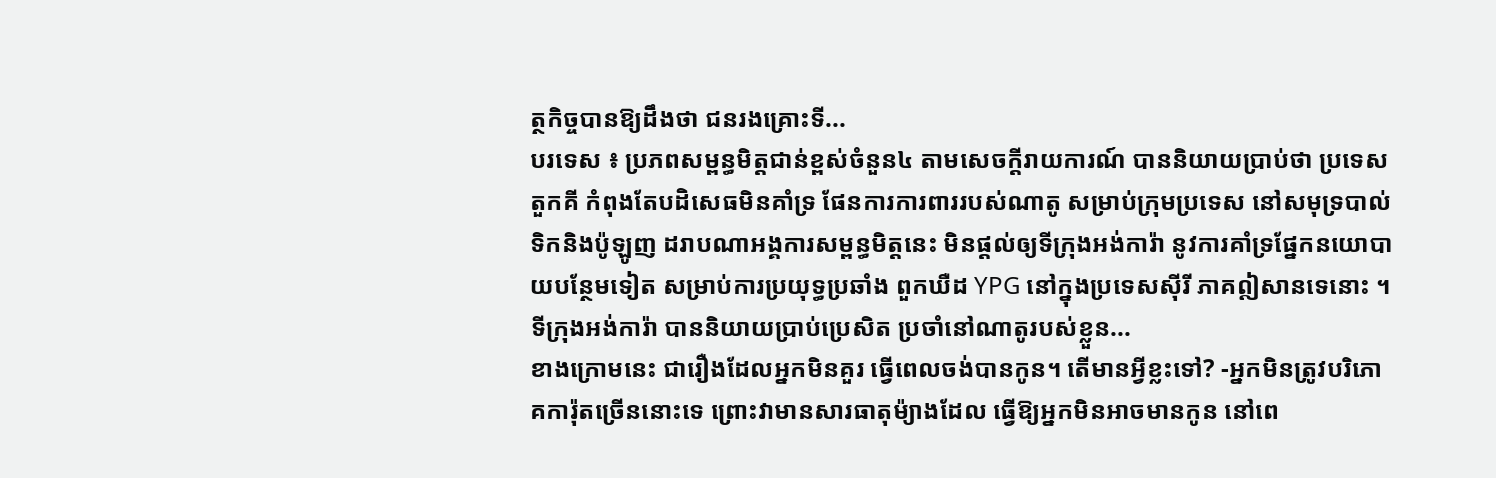ត្ថកិច្ចបានឱ្យដឹងថា ជនរងគ្រោះទី...
បរទេស ៖ ប្រភពសម្ពន្ធមិត្តជាន់ខ្ពស់ចំនួន៤ តាមសេចក្តីរាយការណ៍ បាននិយាយប្រាប់ថា ប្រទេសតួកគី កំពុងតែបដិសេធមិនគាំទ្រ ផែនការការពាររបស់ណាតូ សម្រាប់ក្រុមប្រទេស នៅសមុទ្របាល់ទិកនិងប៉ូឡូញ ដរាបណាអង្គការសម្ពន្ធមិត្តនេះ មិនផ្តល់ឲ្យទីក្រុងអង់ការ៉ា នូវការគាំទ្រផ្នែកនយោបាយបន្ថែមទៀត សម្រាប់ការប្រយុទ្ធប្រឆាំង ពួកឃឺដ YPG នៅក្នុងប្រទេសស៊ីរី ភាគឦសានទេនោះ ។ ទីក្រុងអង់ការ៉ា បាននិយាយប្រាប់ប្រេសិត ប្រចាំនៅណាតូរបស់ខ្លួន...
ខាងក្រោមនេះ ជារឿងដែលអ្នកមិនគួរ ធ្វើពេលចង់បានកូន។ តើមានអ្វីខ្លះទៅ? -អ្នកមិនត្រូវបរិភោគការ៉ុតច្រើននោះទេ ព្រោះវាមានសារធាតុម៉្យាងដែល ធ្វើឱ្យអ្នកមិនអាចមានកូន នៅពេ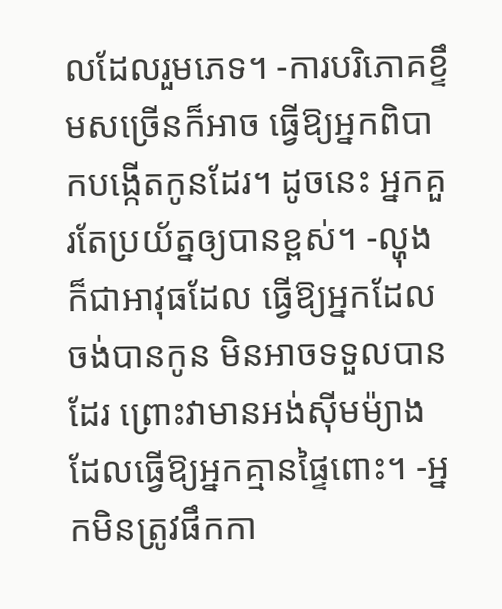លដែលរួមភេទ។ -ការបរិភោគខ្ទឹមសច្រើនក៏អាច ធ្វើឱ្យអ្នកពិបាកបង្កើតកូនដែរ។ ដូចនេះ អ្នកគួរតែប្រយ័ត្នឲ្យបានខ្ពស់។ -ល្ហុងក៏ជាអាវុធដែល ធ្វើឱ្យអ្នកដែលចង់បានកូន មិនអាចទទួលបានដែរ ព្រោះវាមានអង់ស៊ីមម៉្យាងដែលធ្វើឱ្យអ្នកគ្មានផ្ទៃពោះ។ -អ្នកមិនត្រូវផឹកកា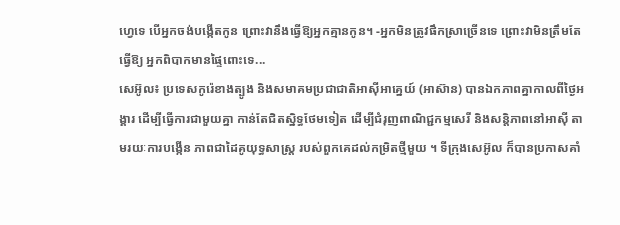ហ្វេទេ បើអ្នកចង់បង្កើតកូន ព្រោះវានឹងធ្វើឱ្យអ្នកគ្មានកូន។ -អ្នកមិនត្រូវផឹកស្រាច្រើនទេ ព្រោះវាមិនត្រឹមតែធ្វើឱ្យ អ្នកពិបាកមានផ្ទៃពោះទេ...
សេអ៊ូល៖ ប្រទេសកូរ៉េខាងត្បូង និងសមាគមប្រជាជាតិអាស៊ីអាគ្នេយ៍ (អាស៊ាន) បានឯកភាពគ្នាកាលពីថ្ងៃអង្គារ ដើម្បីធ្វើការជាមួយគ្នា កាន់តែជិតស្និទ្ធថែមទៀត ដើម្បីជំរុញពាណិជ្ជកម្មសេរី និងសន្តិភាពនៅអាស៊ី តាមរយៈការបង្កើន ភាពជាដៃគូយុទ្ធសាស្ត្រ របស់ពួកគេដល់កម្រិតថ្មីមួយ ។ ទីក្រុងសេអ៊ូល ក៏បានប្រកាសគាំ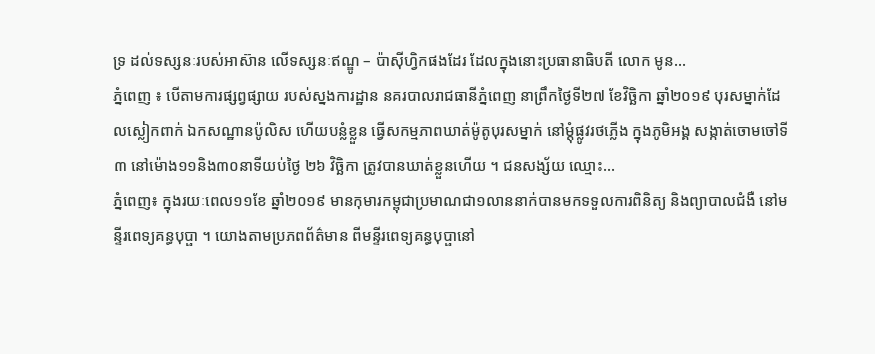ទ្រ ដល់ទស្សនៈរបស់អាស៊ាន លើទស្សនៈឥណ្ឌូ – ប៉ាស៊ីហ្វិកផងដែរ ដែលក្នុងនោះប្រធានាធិបតី លោក មូន...
ភ្នំពេញ ៖ បើតាមការផ្សព្វផ្សាយ របស់ស្នងការដ្ឋាន នគរបាលរាជធានីភ្នំពេញ នាព្រឹកថ្ងៃទី២៧ ខែវិច្ឆិកា ឆ្នាំ២០១៩ បុរសម្នាក់ដែលស្លៀកពាក់ ឯកសណ្ឋានប៉ូលិស ហើយបន្លំខ្លួន ធ្វើសកម្មភាពឃាត់ម៉ូតូបុរសម្នាក់ នៅម្តុំផ្លូវរថភ្លើង ក្នុងភូមិអង្គ សង្កាត់ចោមចៅទី៣ នៅម៉ោង១១និង៣០នាទីយប់ថ្ងៃ ២៦ វិច្ឆិកា ត្រូវបានឃាត់ខ្លួនហើយ ។ ជនសង្ស័យ ឈ្មោះ...
ភ្នំពេញ៖ ក្នុងរយៈពេល១១ខែ ឆ្នាំ២០១៩ មានកុមារកម្ពុជាប្រមាណជា១លាននាក់បានមកទទួលការពិនិត្យ និងព្យាបាលជំងឺ នៅមន្ទីរពេទ្យគន្ធបុប្ផា ។ យោងតាមប្រភពព័ត៌មាន ពីមន្ទីរពេទ្យគន្ធបុប្ផានៅ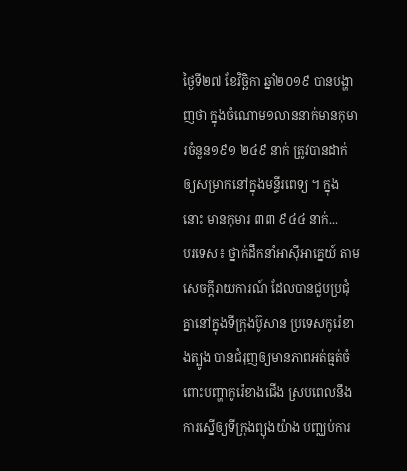ថ្ងៃទី២៧ ខែវិច្ឆិកា ឆ្នាំ២០១៩ បានបង្ហាញថា ក្នុងចំណោម១លាននាក់មានកុមារចំនួន១៩១ ២៤៩ នាក់ ត្រូវបានដាក់ឲ្យសម្រាកនៅក្នុងមន្ទីរពេទ្យ ។ ក្នុងនោះ មានកុមារ ៣៣ ៩៤៤ នាក់...
បរទេស៖ ថ្នាក់ដឹកនាំអាស៊ីអាគ្នេយ៍ តាមសេចក្តីរាយការណ៍ ដែលបានជួបប្រជុំគ្នានៅក្នុងទីក្រុងប៊ូសាន ប្រទេសកូរ៉េខាងត្បូង បានជំរុញឲ្យមានភាពអត់ធ្មត់ចំពោះបញ្ហាកូរ៉េខាងជើង ស្របពេលនឹងការស្នើឲ្យទីក្រុងព្យុងយ៉ាង បញ្ឈប់ការ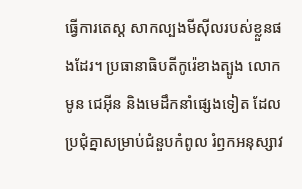ធ្វើការតេស្ត សាកល្បងមីស៊ីលរបស់ខ្លួនផងដែរ។ ប្រធានាធិបតីកូរ៉េខាងត្បូង លោក មូន ជេអ៊ីន និងមេដឹកនាំផ្សេងទៀត ដែលប្រជុំគ្នាសម្រាប់ជំនួបកំពូល រំឭកអនុស្សាវ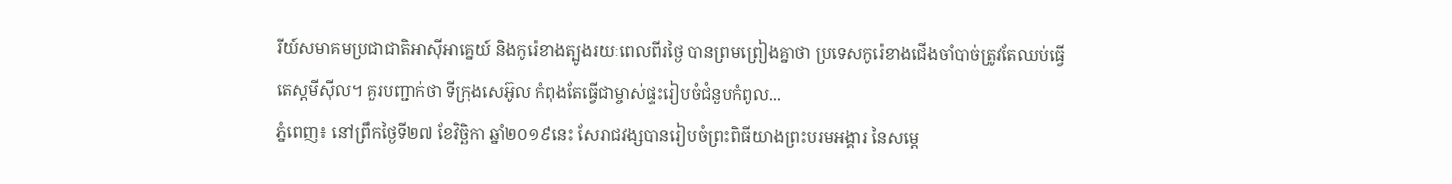រីយ៍សមាគមប្រជាជាតិអាស៊ីអាគ្នេយ៍ និងកូរ៉េខាងត្បូងរយៈពេលពីរថ្ងៃ បានព្រមព្រៀងគ្នាថា ប្រទេសកូរ៉េខាងជើងចាំបាច់ត្រូវតែឈប់ធ្វើតេស្តមីស៊ីល។ គួរបញ្ជាក់ថា ទីក្រុងសេអ៊ូល កំពុងតែធ្វើជាម្ចាស់ផ្ទះរៀបចំជំនួបកំពូល...
ភ្នំពេញ៖ នៅព្រឹកថ្ងៃទី២៧ ខែវិច្ឆិកា ឆ្នាំ២០១៩នេះ សែរាជវង្សបានរៀបចំព្រះពិធីយាងព្រះបរមអង្គារ នៃសម្តេ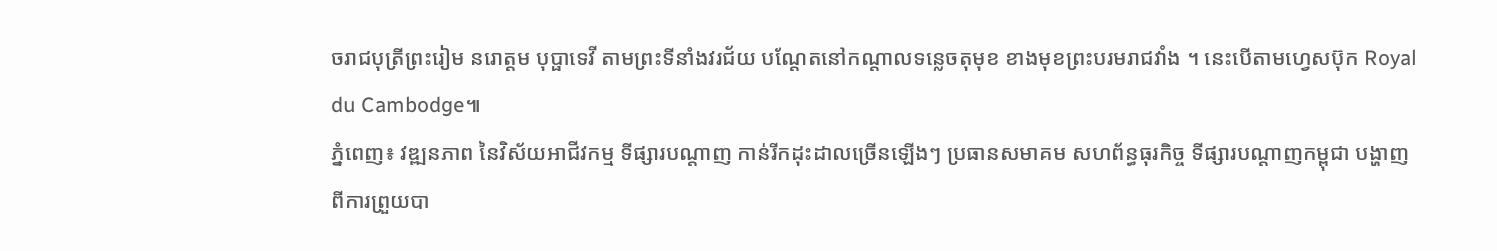ចរាជបុត្រីព្រះរៀម នរោត្តម បុប្ផាទេវី តាមព្រះទីនាំងវរជ័យ បណ្តែតនៅកណ្តាលទន្លេចតុមុខ ខាងមុខព្រះបរមរាជវាំង ។ នេះបើតាមហ្វេសប៊ុក Royal du Cambodge៕
ភ្នំពេញ៖ វឌ្ឍនភាព នៃវិស័យអាជីវកម្ម ទីផ្សារបណ្ដាញ កាន់រីកដុះដាលច្រើនឡើងៗ ប្រធានសមាគម សហព័ន្ធធុរកិច្ច ទីផ្សារបណ្ដាញកម្ពុជា បង្ហាញពីការព្រួយបា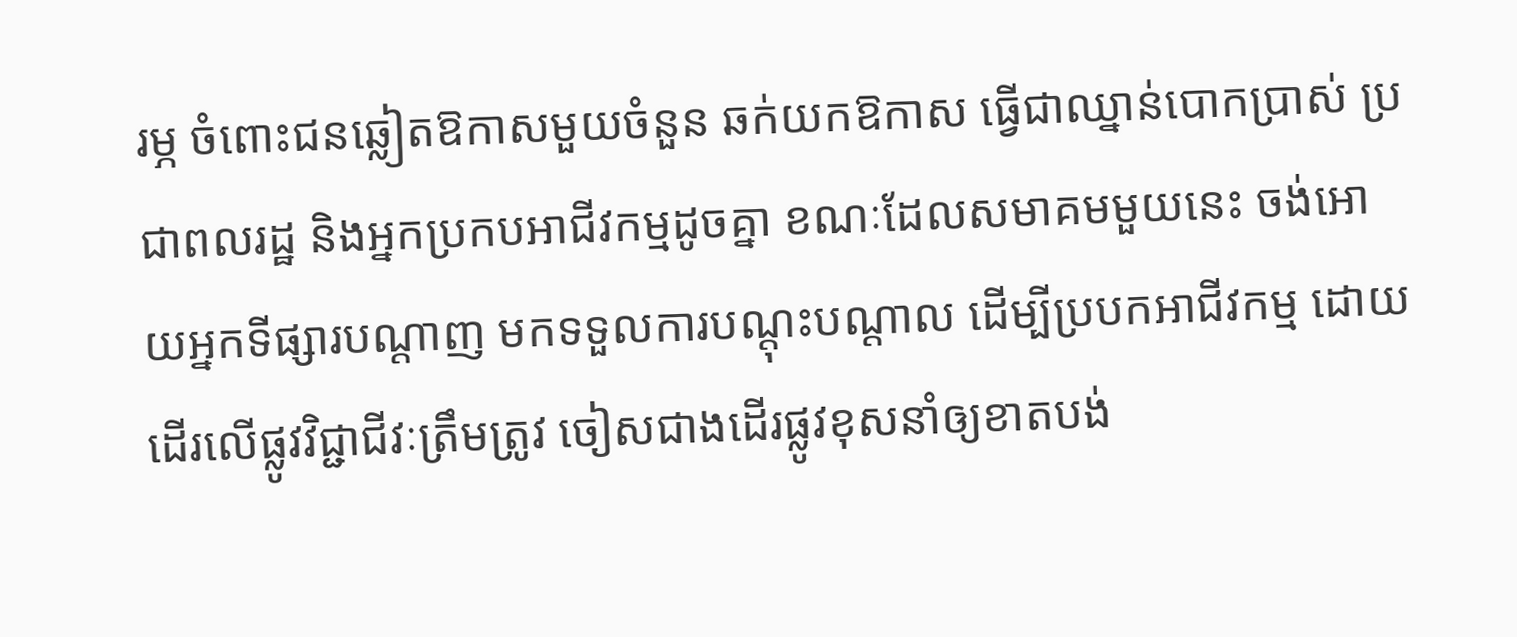រម្ភ ចំពោះជនឆ្លៀតឱកាសមួយចំនួន ឆក់យកឱកាស ធ្វើជាឈ្នាន់បោកប្រាស់ ប្រជាពលរដ្ឋ និងអ្នកប្រកបអាជីវកម្មដូចគ្នា ខណៈដែលសមាគមមួយនេះ ចង់អោយអ្នកទីផ្សារបណ្តាញ មកទទួលការបណ្តុះបណ្តាល ដើម្បីប្របកអាជីវកម្ម ដោយដើរលើផ្លូវវិជ្ជាជីវៈត្រឹមត្រូវ ចៀសជាងដើរផ្លូវខុសនាំឲ្យខាតបង់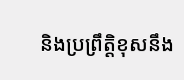និងប្រព្រឹត្តិខុសនឹង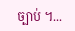ច្បាប់ ។...